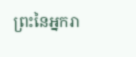ព្រះនៃអ្នករា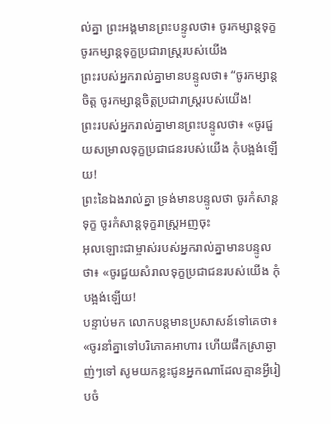ល់គ្នា ព្រះអង្គមានព្រះបន្ទូលថា៖ ចូរកម្សាន្តទុក្ខ ចូរកម្សាន្តទុក្ខប្រជារាស្ត្ររបស់យើង
ព្រះរបស់អ្នករាល់គ្នាមានបន្ទូលថា៖ “ចូរកម្សាន្តចិត្ត ចូរកម្សាន្តចិត្តប្រជារាស្ត្ររបស់យើង!
ព្រះរបស់អ្នករាល់គ្នាមានព្រះបន្ទូលថា៖ «ចូរជួយសម្រាលទុក្ខប្រជាជនរបស់យើង កុំបង្អង់ឡើយ!
ព្រះនៃឯងរាល់គ្នា ទ្រង់មានបន្ទូលថា ចូរកំសាន្តទុក្ខ ចូរកំសាន្តទុក្ខរាស្ត្រអញចុះ
អុលឡោះជាម្ចាស់របស់អ្នករាល់គ្នាមានបន្ទូលថា៖ «ចូរជួយសំរាលទុក្ខប្រជាជនរបស់យើង កុំបង្អង់ឡើយ!
បន្ទាប់មក លោកបន្តមានប្រសាសន៍ទៅគេថា៖ «ចូរនាំគ្នាទៅបរិភោគអាហារ ហើយផឹកស្រាឆ្ងាញ់ៗទៅ សូមយកខ្លះជូនអ្នកណាដែលគ្មានអ្វីរៀបចំ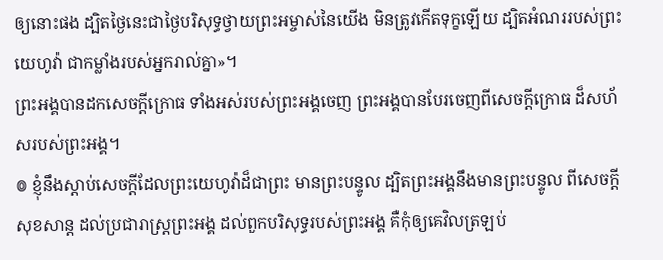ឲ្យនោះផង ដ្បិតថ្ងៃនេះជាថ្ងៃបរិសុទ្ធថ្វាយព្រះអម្ចាស់នៃយើង មិនត្រូវកើតទុក្ខឡើយ ដ្បិតអំណររបស់ព្រះយេហូវ៉ា ជាកម្លាំងរបស់អ្នករាល់គ្នា»។
ព្រះអង្គបានដកសេចក្ដីក្រោធ ទាំងអស់របស់ព្រះអង្គចេញ ព្រះអង្គបានបែរចេញពីសេចក្ដីក្រោធ ដ៏សហ័សរបស់ព្រះអង្គ។
៙ ខ្ញុំនឹងស្តាប់សេចក្ដីដែលព្រះយេហូវ៉ាដ៏ជាព្រះ មានព្រះបន្ទូល ដ្បិតព្រះអង្គនឹងមានព្រះបន្ទូល ពីសេចក្ដីសុខសាន្ត ដល់ប្រជារាស្ត្រព្រះអង្គ ដល់ពួកបរិសុទ្ធរបស់ព្រះអង្គ គឺកុំឲ្យគេវិលត្រឡប់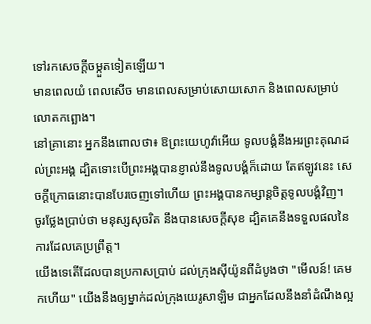ទៅរកសេចក្ដីចម្កួតទៀតឡើយ។
មានពេលយំ ពេលសើច មានពេលសម្រាប់សោយសោក និងពេលសម្រាប់លោតកព្ឆោង។
នៅគ្រានោះ អ្នកនឹងពោលថា៖ ឱព្រះយេហូវ៉ាអើយ ទូលបង្គំនឹងអរព្រះគុណដល់ព្រះអង្គ ដ្បិតទោះបើព្រះអង្គបានខ្ញាល់នឹងទូលបង្គំក៏ដោយ តែឥឡូវនេះ សេចក្ដីក្រោធនោះបានបែរចេញទៅហើយ ព្រះអង្គបានកម្សាន្តចិត្តទូលបង្គំវិញ។
ចូរថ្លែងប្រាប់ថា មនុស្សសុចរិត នឹងបានសេចក្ដីសុខ ដ្បិតគេនឹងទទួលផលនៃការដែលគេប្រព្រឹត្ត។
យើងទេតើដែលបានប្រកាសប្រាប់ ដល់ក្រុងស៊ីយ៉ូនពីដំបូងថា "មើលន៍! គេមកហើយ" យើងនឹងឲ្យម្នាក់ដល់ក្រុងយេរូសាឡិម ជាអ្នកដែលនឹងនាំដំណឹងល្អ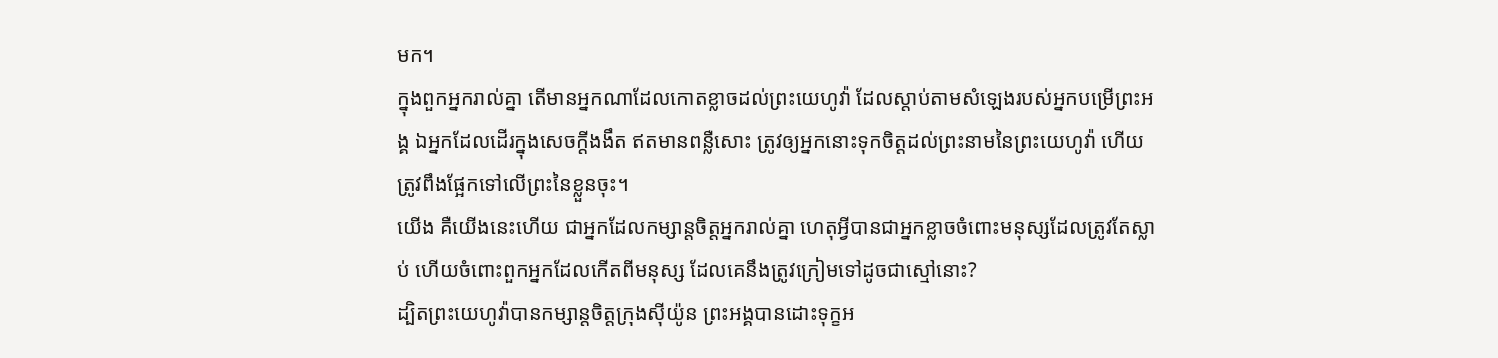មក។
ក្នុងពួកអ្នករាល់គ្នា តើមានអ្នកណាដែលកោតខ្លាចដល់ព្រះយេហូវ៉ា ដែលស្តាប់តាមសំឡេងរបស់អ្នកបម្រើព្រះអង្គ ឯអ្នកដែលដើរក្នុងសេចក្ដីងងឹត ឥតមានពន្លឺសោះ ត្រូវឲ្យអ្នកនោះទុកចិត្តដល់ព្រះនាមនៃព្រះយេហូវ៉ា ហើយត្រូវពឹងផ្អែកទៅលើព្រះនៃខ្លួនចុះ។
យើង គឺយើងនេះហើយ ជាអ្នកដែលកម្សាន្តចិត្តអ្នករាល់គ្នា ហេតុអ្វីបានជាអ្នកខ្លាចចំពោះមនុស្សដែលត្រូវតែស្លាប់ ហើយចំពោះពួកអ្នកដែលកើតពីមនុស្ស ដែលគេនឹងត្រូវក្រៀមទៅដូចជាស្មៅនោះ?
ដ្បិតព្រះយេហូវ៉ាបានកម្សាន្តចិត្តក្រុងស៊ីយ៉ូន ព្រះអង្គបានដោះទុក្ខអ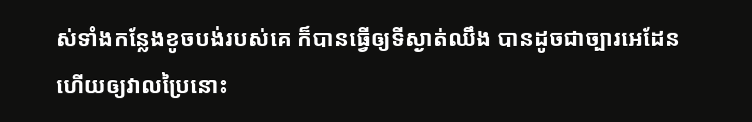ស់ទាំងកន្លែងខូចបង់របស់គេ ក៏បានធ្វើឲ្យទីស្ងាត់ឈឹង បានដូចជាច្បារអេដែន ហើយឲ្យវាលប្រៃនោះ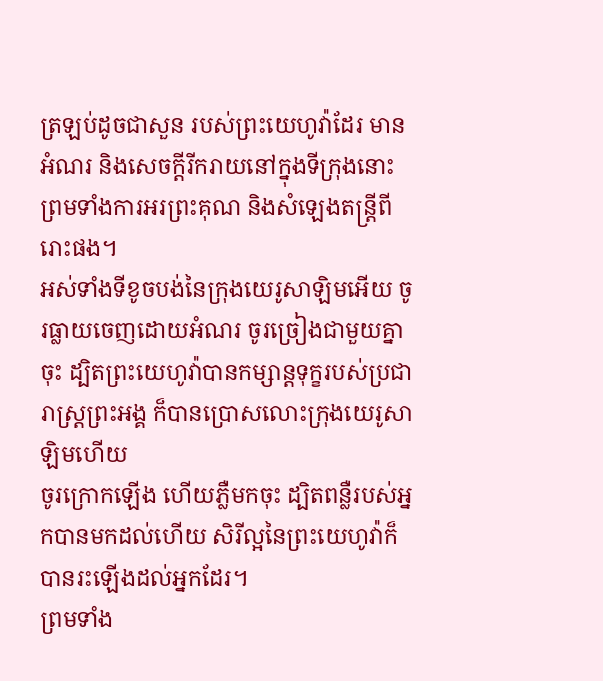ត្រឡប់ដូចជាសួន របស់ព្រះយេហូវ៉ាដែរ មានអំណរ និងសេចក្ដីរីករាយនៅក្នុងទីក្រុងនោះ ព្រមទាំងការអរព្រះគុណ និងសំឡេងតន្ត្រីពីរោះផង។
អស់ទាំងទីខូចបង់នៃក្រុងយេរូសាឡិមអើយ ចូរធ្លាយចេញដោយអំណរ ចូរច្រៀងជាមួយគ្នាចុះ ដ្បិតព្រះយេហូវ៉ាបានកម្សាន្តទុក្ខរបស់ប្រជារាស្ត្រព្រះអង្គ ក៏បានប្រោសលោះក្រុងយេរូសាឡិមហើយ
ចូរក្រោកឡើង ហើយភ្លឺមកចុះ ដ្បិតពន្លឺរបស់អ្នកបានមកដល់ហើយ សិរីល្អនៃព្រះយេហូវ៉ាក៏បានរះឡើងដល់អ្នកដែរ។
ព្រមទាំង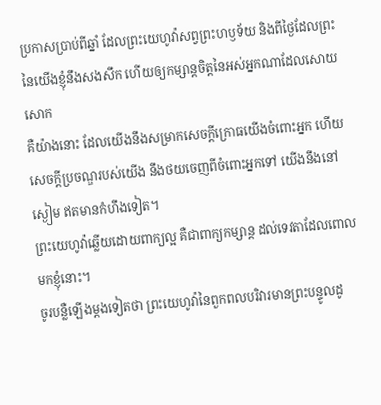ប្រកាសប្រាប់ពីឆ្នាំ ដែលព្រះយេហូវ៉ាសព្វព្រះហឫទ័យ និងពីថ្ងៃដែលព្រះនៃយើងខ្ញុំនឹងសងសឹក ហើយឲ្យកម្សាន្តចិត្តនៃអស់អ្នកណាដែលសោយសោក
គឺយ៉ាងនោះ ដែលយើងនឹងសម្រាកសេចក្ដីក្រោធយើងចំពោះអ្នក ហើយសេចក្ដីប្រចណ្ឌរបស់យើង នឹងថយចេញពីចំពោះអ្នកទៅ យើងនឹងនៅស្ងៀម ឥតមានកំហឹងទៀត។
ព្រះយេហូវ៉ាឆ្លើយដោយពាក្យល្អ គឺជាពាក្យកម្សាន្ត ដល់ទេវតាដែលពោលមកខ្ញុំនោះ។
ចូរបន្លឺឡើងម្ដងទៀតថា ព្រះយេហូវ៉ានៃពួកពលបរិវារមានព្រះបន្ទូលដូ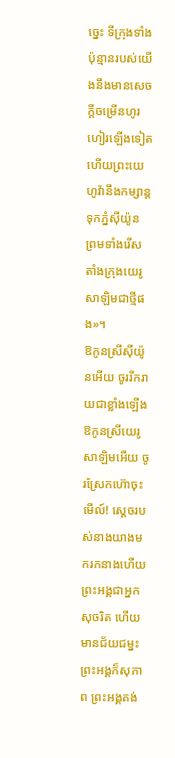ច្នេះ ទីក្រុងទាំងប៉ុន្មានរបស់យើងនឹងមានសេចក្ដីចម្រើនហូរហៀរឡើងទៀត ហើយព្រះយេហូវ៉ានឹងកម្សាន្តទុកភ្នំស៊ីយ៉ូន ព្រមទាំងរើសតាំងក្រុងយេរូសាឡិមជាថ្មីផង»។
ឱកូនស្រីស៊ីយ៉ូនអើយ ចូររីករាយជាខ្លាំងឡើង ឱកូនស្រីយេរូសាឡិមអើយ ចូរស្រែកហ៊ោចុះ មើល៍! ស្តេចរបស់នាងយាងមករកនាងហើយ ព្រះអង្គជាអ្នកសុចរិត ហើយមានជ័យជម្នះ ព្រះអង្គក៏សុភាព ព្រះអង្គគង់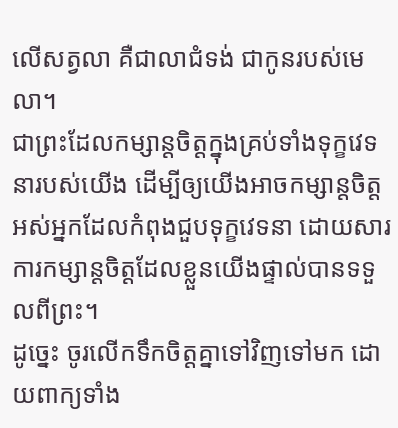លើសត្វលា គឺជាលាជំទង់ ជាកូនរបស់មេលា។
ជាព្រះដែលកម្សាន្តចិត្តក្នុងគ្រប់ទាំងទុក្ខវេទនារបស់យើង ដើម្បីឲ្យយើងអាចកម្សាន្តចិត្តអស់អ្នកដែលកំពុងជួបទុក្ខវេទនា ដោយសារការកម្សាន្តចិត្តដែលខ្លួនយើងផ្ទាល់បានទទួលពីព្រះ។
ដូច្នេះ ចូរលើកទឹកចិត្តគ្នាទៅវិញទៅមក ដោយពាក្យទាំង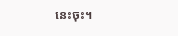នេះចុះ។